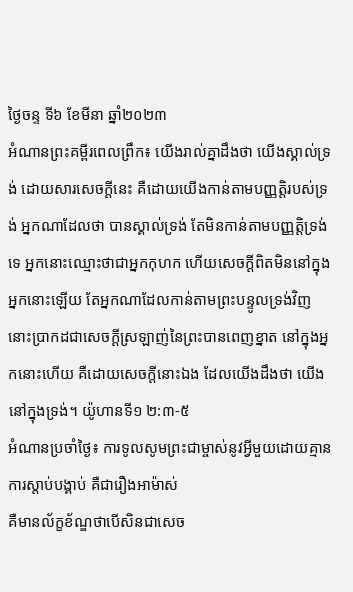ថ្ងៃចន្ទ ទី៦ ខែមីនា ឆ្នាំ២០២៣
អំណានព្រះគម្ពីរពេលព្រឹក៖ យើងរាល់គ្នាដឹងថា យើងស្គាល់ទ្រង់ ដោយសារសេចក្តីនេះ គឺដោយយើងកាន់តាមបញ្ញត្តិរបស់ទ្រង់ អ្នកណាដែលថា បានស្គាល់ទ្រង់ តែមិនកាន់តាមបញ្ញត្តិទ្រង់ទេ អ្នកនោះឈ្មោះថាជាអ្នកកុហក ហើយសេចក្តីពិតមិននៅក្នុងអ្នកនោះឡើយ តែអ្នកណាដែលកាន់តាមព្រះបន្ទូលទ្រង់វិញ នោះប្រាកដជាសេចក្តីស្រឡាញ់នៃព្រះបានពេញខ្នាត នៅក្នុងអ្នកនោះហើយ គឺដោយសេចក្តីនោះឯង ដែលយើងដឹងថា យើងនៅក្នុងទ្រង់។ យ៉ូហានទី១ ២:៣-៥
អំណានប្រចាំថ្ងៃ៖ ការទូលសូមព្រះជាម្ចាស់នូវអ្វីមួយដោយគ្មានការស្តាប់បង្គាប់ គឺជារឿងអាម៉ាស់
គឺមានល័ក្ខខ័ណ្ឌថាបើសិនជាសេច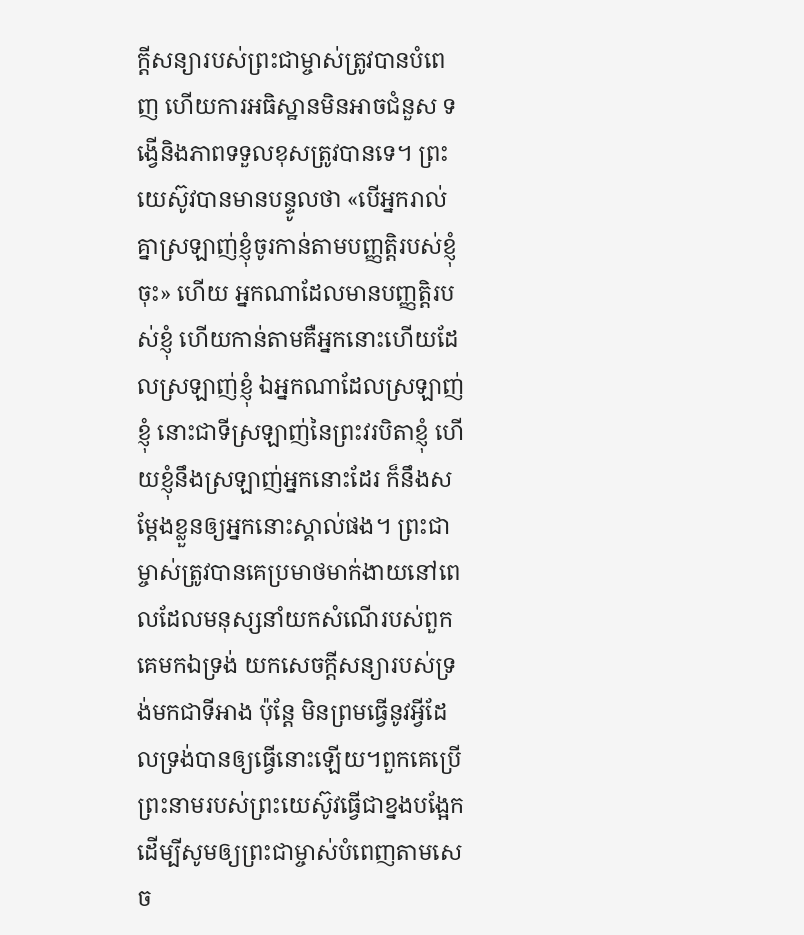ក្តីសន្យារបស់ព្រះជាម្ចាស់ត្រូវបានបំពេញ ហើយការអធិស្ឋានមិនអាចជំនួស ទង្វើនិងភាពទទួលខុសត្រូវបានទេ។ ព្រះយេស៊ូវបានមានបន្ទូលថា «បើអ្នករាល់គ្នាស្រឡាញ់ខ្ញុំចូរកាន់តាមបញ្ញត្តិរបស់ខ្ញុំចុះ» ហើយ អ្នកណាដែលមានបញ្ញត្តិរបស់ខ្ញុំ ហើយកាន់តាមគឺអ្នកនោះហើយដែលស្រឡាញ់ខ្ញុំ ឯអ្នកណាដែលស្រឡាញ់ខ្ញុំ នោះជាទីស្រឡាញ់នៃព្រះវរបិតាខ្ញុំ ហើយខ្ញុំនឹងស្រឡាញ់អ្នកនោះដែរ ក៏នឹងសម្តែងខ្លួនឲ្យអ្នកនោះស្គាល់ផង។ ព្រះជាម្ចាស់ត្រូវបានគេប្រមាថមាក់ងាយនៅពេលដែលមនុស្សនាំយកសំណើរបស់ពួកគេមកឯទ្រង់ យកសេចក្តីសន្យារបស់ទ្រង់មកជាទីអាង ប៉ុន្តែ មិនព្រមធ្វើនូវអ្វីដែលទ្រង់បានឲ្យធ្វើនោះឡើយ។ពួកគេប្រើព្រះនាមរបស់ព្រះយេស៊ូវធ្វើជាខ្នងបង្អែក ដើម្បីសូមឲ្យព្រះជាម្ចាស់បំពេញតាមសេច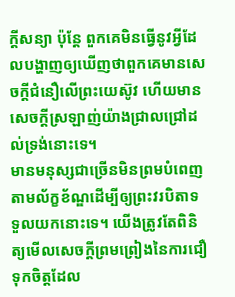ក្តីសន្យា ប៉ុន្តែ ពួកគេមិនធ្វើនូវអ្វីដែលបង្ហាញឲ្យឃើញថាពួកគេមានសេចក្តីជំនឿលើព្រះយេស៊ូវ ហើយមានសេចក្តីស្រឡាញ់យ៉ាងជ្រាលជ្រៅដល់ទ្រង់នោះទេ។
មានមនុស្សជាច្រើនមិនព្រមបំពេញតាមល័ក្ខខ័ណ្ឌដើម្បីឲ្យព្រះវរបិតាទទួលយកនោះទេ។ យើងត្រូវតែពិនិត្យមើលសេចក្តីព្រមព្រៀងនៃការជឿទុកចិត្តដែល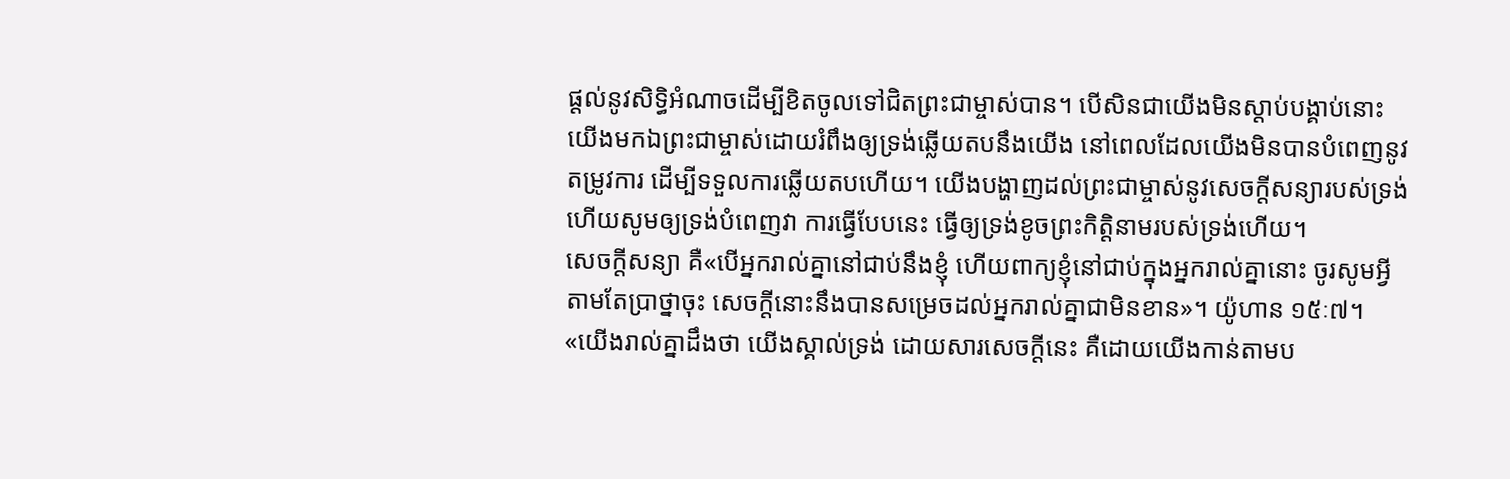ផ្តល់នូវសិទ្ធិអំណាចដើម្បីខិតចូលទៅជិតព្រះជាម្ចាស់បាន។ បើសិនជាយើងមិនស្តាប់បង្គាប់នោះយើងមកឯព្រះជាម្ចាស់ដោយរំពឹងឲ្យទ្រង់ឆ្លើយតបនឹងយើង នៅពេលដែលយើងមិនបានបំពេញនូវតម្រូវការ ដើម្បីទទួលការឆ្លើយតបហើយ។ យើងបង្ហាញដល់ព្រះជាម្ចាស់នូវសេចក្តីសន្យារបស់ទ្រង់ ហើយសូមឲ្យទ្រង់បំពេញវា ការធ្វើបែបនេះ ធ្វើឲ្យទ្រង់ខូចព្រះកិត្តិនាមរបស់ទ្រង់ហើយ។
សេចក្តីសន្យា គឺ«បើអ្នករាល់គ្នានៅជាប់នឹងខ្ញុំ ហើយពាក្យខ្ញុំនៅជាប់ក្នុងអ្នករាល់គ្នានោះ ចូរសូមអ្វីតាមតែប្រាថ្នាចុះ សេចក្តីនោះនឹងបានសម្រេចដល់អ្នករាល់គ្នាជាមិនខាន»។ យ៉ូហាន ១៥ៈ៧។
«យើងរាល់គ្នាដឹងថា យើងស្គាល់ទ្រង់ ដោយសារសេចក្តីនេះ គឺដោយយើងកាន់តាមប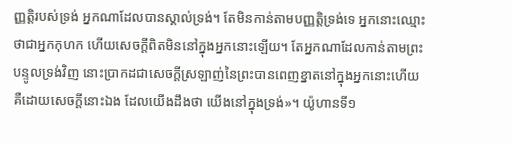ញ្ញត្តិរបស់ទ្រង់ អ្នកណាដែលបានស្គាល់ទ្រង់។ តែមិនកាន់តាមបញ្ញត្តិទ្រង់ទេ អ្នកនោះឈ្មោះថាជាអ្នកកុហក ហើយសេចក្តីពិតមិននៅក្នុងអ្នកនោះឡើយ។ តែអ្នកណាដែលកាន់តាមព្រះបន្ទូលទ្រង់វិញ នោះប្រាកដជាសេចក្តីស្រឡាញ់នៃព្រះបានពេញខ្នាតនៅក្នុងអ្នកនោះហើយ គឺដោយសេចក្តីនោះឯង ដែលយើងដឹងថា យើងនៅក្នុងទ្រង់»។ យ៉ូហានទី១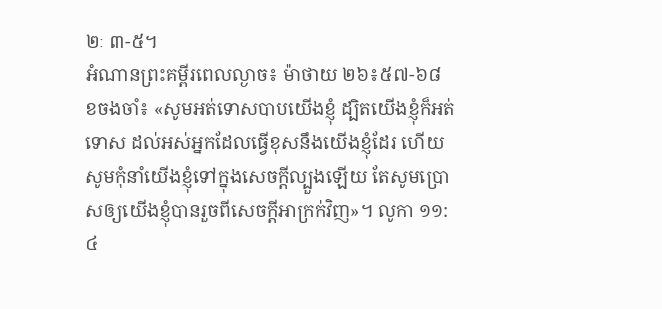២ៈ ៣-៥។
អំណានព្រះគម្ពីរពេលល្ងាច៖ ម៉ាថាយ ២៦៖៥៧-៦៨
ខចងចាំ៖ «សូមអត់ទោសបាបយើងខ្ញុំ ដ្បិតយើងខ្ញុំក៏អត់ទោស ដល់អស់អ្នកដែលធ្វើខុសនឹងយើងខ្ញុំដែរ ហើយសូមកុំនាំយើងខ្ញុំទៅក្នុងសេចក្តីល្បួងឡើយ តែសូមប្រោសឲ្យយើងខ្ញុំបានរួចពីសេចក្តីអាក្រក់វិញ»។ លូកា ១១:៤